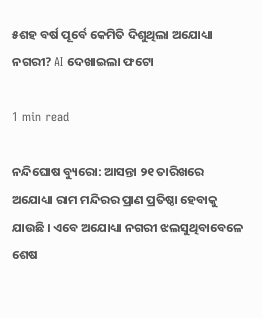୫ଶହ ବର୍ଷ ପୂର୍ବେ କେମିତି ଦିଶୁଥିଲା ଅଯୋଧ୍ୟା ନଗରୀ? AI ଦେଖାଇଲା ଫଟୋ

1 min read

ନନ୍ଦିଘୋଷ ବ୍ୟୁରୋ: ଆସନ୍ତା ୨୧ ତାରିଖରେ ଅଯୋଧ୍ୟା ରାମ ମନ୍ଦିରର ପ୍ରାଣ ପ୍ରତିଷ୍ଠା ହେବାକୁ ଯାଉଛି । ଏବେ ଅଯୋଧ୍ୟା ନଗରୀ ଝଲସୁଥିବାବେଳେ ଶେଷ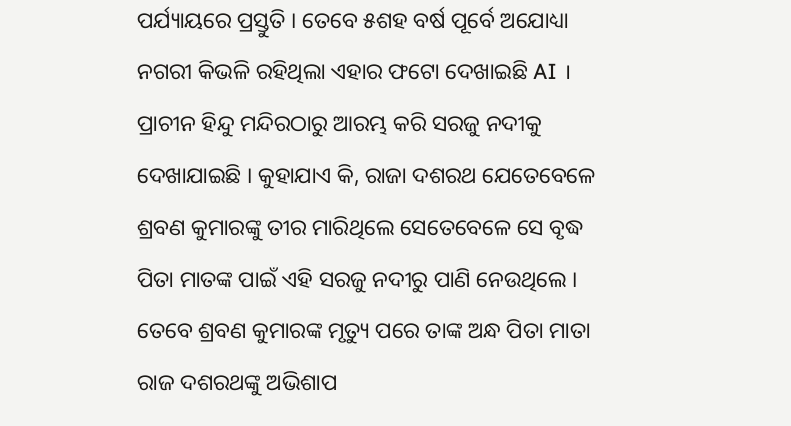ପର୍ଯ୍ୟାୟରେ ପ୍ରସ୍ତୁତି । ତେବେ ୫ଶହ ବର୍ଷ ପୂର୍ବେ ଅଯୋଧ୍ୟା ନଗରୀ କିଭଳି ରହିଥିଲା ଏହାର ଫଟୋ ଦେଖାଇଛି AI । ପ୍ରାଚୀନ ହିନ୍ଦୁ ମନ୍ଦିରଠାରୁ ଆରମ୍ଭ କରି ସରଜୁ ନଦୀକୁ ଦେଖାଯାଇଛି । କୁହାଯାଏ କି, ରାଜା ଦଶରଥ ଯେତେବେଳେ ଶ୍ରବଣ କୁମାରଙ୍କୁ ତୀର ମାରିଥିଲେ ସେତେବେଳେ ସେ ବୃଦ୍ଧ ପିତା ମାତଙ୍କ ପାଇଁ ଏହି ସରଜୁ ନଦୀରୁ ପାଣି ନେଉଥିଲେ । ତେବେ ଶ୍ରବଣ କୁମାରଙ୍କ ମୃତ୍ୟୁ ପରେ ତାଙ୍କ ଅନ୍ଧ ପିତା ମାତା ରାଜ ଦଶରଥଙ୍କୁ ଅଭିଶାପ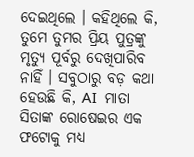ଦେଇଥିଲେ । କହିଥିଲେ କି, ତୁମେ ତୁମର ପ୍ରିୟ ପୁତ୍ରଙ୍କୁ ମୃତ୍ୟୁ ପୂର୍ବରୁ ଦେଖିପାରିବ ନାହିଁ । ସବୁଠାରୁ ବଡ଼ କଥା ହେଉଛି କି, AI  ମାତା ସିତାଙ୍କ ରୋଷେଇର ଏକ ଫଟୋକୁ ମଧ୍ୟ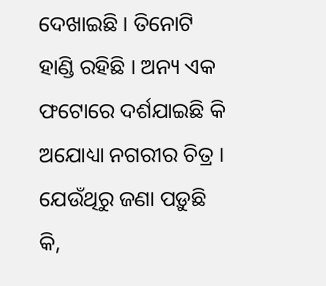ଦେଖାଇଛି । ତିନୋଟି ହାଣ୍ଡି ରହିଛି । ଅନ୍ୟ ଏକ ଫଟୋରେ ଦର୍ଶଯାଇଛି କି ଅଯୋଧ୍ୟା ନଗରୀର ଚିତ୍ର । ଯେଉଁଥିରୁ ଜଣା ପଡ଼ୁଛି କି,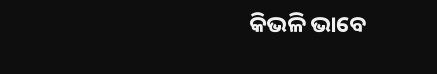କିଭଳି ଭାବେ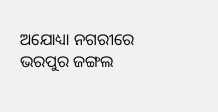ଅଯୋଧ୍ୟା ନଗରୀରେ ଭରପୁର ଜଙ୍ଗଲ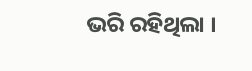ଭରି ରହିଥିଲା ।